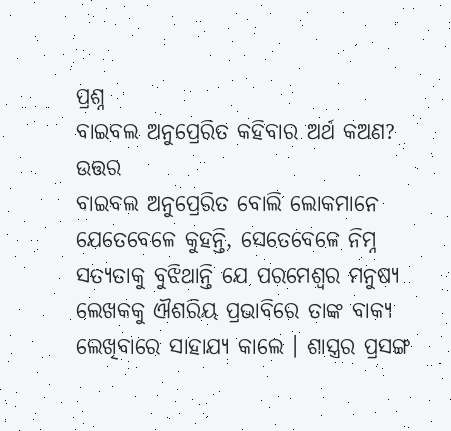ପ୍ରଶ୍ନ
ବାଇବଲ ଅନୁପ୍ରେରିତ କହିବାର ଅର୍ଥ କଅଣ?
ଉତ୍ତର
ବାଇବଲ ଅନୁପ୍ରେରିତ ବୋଲି ଲୋକମାନେ ଯେତେବେଳେ କୁହନ୍ତି, ସେତେବେଳେ ନିମ୍ନ ସତ୍ୟତାକୁ ବୁଝିଥାନ୍ତି ଯେ ପରମେଶ୍ଵର ମନୁଷ୍ୟ ଲେଖକକୁ ଐଶରିୟ ପ୍ରଭାବିରେ ତାଙ୍କ ବାକ୍ୟ ଲେଖିବାରେ ସାହାଯ୍ୟ କାଲେ । ଶାସ୍ତ୍ରର ପ୍ରସଙ୍ଗ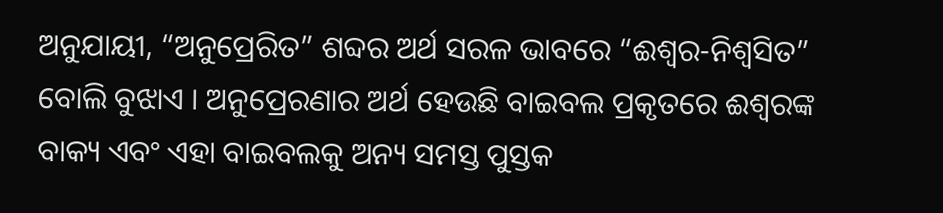ଅନୁଯାୟୀ, “ଅନୁପ୍ରେରିତ” ଶବ୍ଦର ଅର୍ଥ ସରଳ ଭାବରେ “ଈଶ୍ଵର-ନିଶ୍ଵସିତ” ବୋଲି ବୁଝାଏ । ଅନୁପ୍ରେରଣାର ଅର୍ଥ ହେଉଛି ବାଇବଲ ପ୍ରକୃତରେ ଈଶ୍ଵରଙ୍କ ବାକ୍ୟ ଏବଂ ଏହା ବାଇବଲକୁ ଅନ୍ୟ ସମସ୍ତ ପୁସ୍ତକ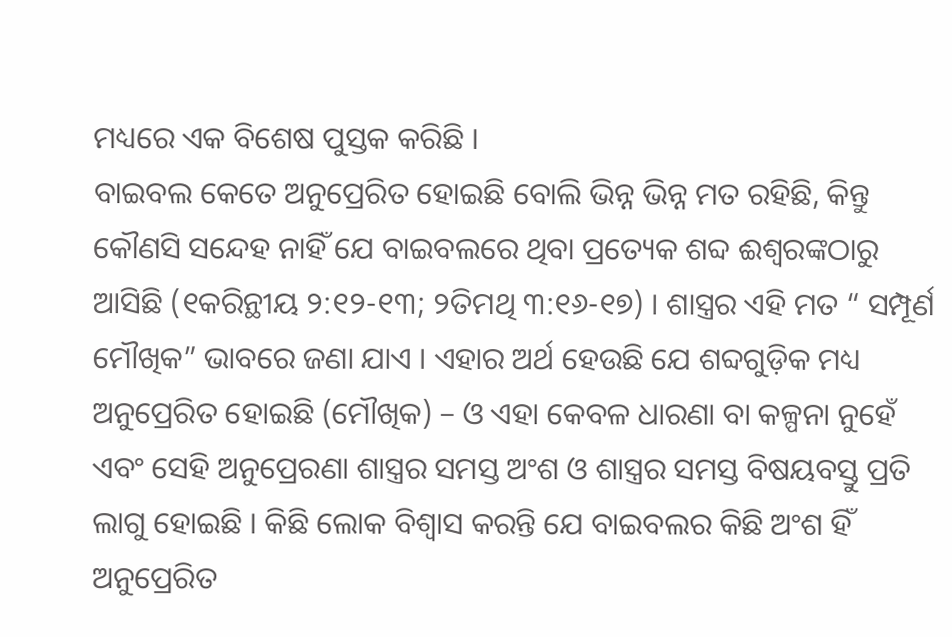ମଧ୍ୟରେ ଏକ ବିଶେଷ ପୁସ୍ତକ କରିଛି ।
ବାଇବଲ କେତେ ଅନୁପ୍ରେରିତ ହୋଇଛି ବୋଲି ଭିନ୍ନ ଭିନ୍ନ ମତ ରହିଛି, କିନ୍ତୁ କୌଣସି ସନ୍ଦେହ ନାହିଁ ଯେ ବାଇବଲରେ ଥିବା ପ୍ରତ୍ୟେକ ଶବ୍ଦ ଈଶ୍ଵରଙ୍କଠାରୁ ଆସିଛି (୧କରିନ୍ଥୀୟ ୨:୧୨-୧୩; ୨ତିମଥି ୩:୧୬-୧୭) । ଶାସ୍ତ୍ରର ଏହି ମତ “ ସମ୍ପୂର୍ଣ ମୌଖିକ” ଭାବରେ ଜଣା ଯାଏ । ଏହାର ଅର୍ଥ ହେଉଛି ଯେ ଶବ୍ଦଗୁଡ଼ିକ ମଧ୍ୟ ଅନୁପ୍ରେରିତ ହୋଇଛି (ମୌଖିକ) – ଓ ଏହା କେବଳ ଧାରଣା ବା କଳ୍ପନା ନୁହେଁ ଏବଂ ସେହି ଅନୁପ୍ରେରଣା ଶାସ୍ତ୍ରର ସମସ୍ତ ଅଂଶ ଓ ଶାସ୍ତ୍ରର ସମସ୍ତ ବିଷୟବସ୍ତୁ ପ୍ରତି ଲାଗୁ ହୋଇଛି । କିଛି ଲୋକ ବିଶ୍ଵାସ କରନ୍ତି ଯେ ବାଇବଲର କିଛି ଅଂଶ ହିଁ ଅନୁପ୍ରେରିତ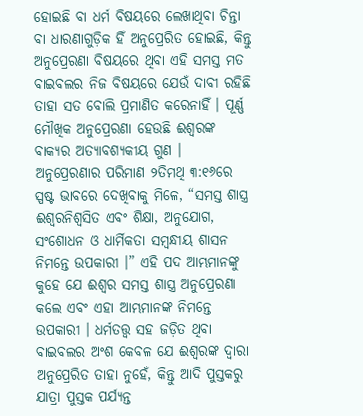ହୋଇଛି ବା ଧର୍ମ ବିଷୟରେ ଲେଖାଥିବା ଚିନ୍ତା ବା ଧାରଣାଗୁଡ଼ିକ ହିଁ ଅନୁପ୍ରେରିତ ହୋଇଛି, କିନ୍ତୁ ଅନୁପ୍ରେରଣା ବିଷୟରେ ଥିବା ଏହି ସମସ୍ତ ମତ ବାଇବଲର ନିଜ ବିଷୟରେ ଯେଉଁ ଦାବୀ ରହିଛି ତାହା ସତ ବୋଲି ପ୍ରମାଣିତ କରେନାହିଁ । ପୂର୍ଣ୍ଣ ମୌଖିକ ଅନୁପ୍ରେରଣା ହେଉଛି ଈଶ୍ଵରଙ୍କ ବାକ୍ୟର ଅତ୍ୟାବଶ୍ୟକୀୟ ଗୁଣ ।
ଅନୁପ୍ରେରଣାର ପରିମାଣ ୨ତିମଥି ୩:୧୬ରେ ସ୍ପଷ୍ଟ ଭାବରେ ଦେଖିବାକୁ ମିଳେ, “ସମସ୍ତ ଶାସ୍ତ୍ର ଈଶ୍ଵରନିଶ୍ଵସିତ ଏବଂ ଶିକ୍ଷା, ଅନୁଯୋଗ, ସଂଶୋଧନ ଓ ଧାର୍ମିକତା ସମ୍ବନ୍ଧୀୟ ଶାସନ ନିମନ୍ତେ ଉପକାରୀ ।” ଏହି ପଦ ଆମ୍ଭମାନଙ୍କୁ କୁହେ ଯେ ଈଶ୍ଵର ସମସ୍ତ ଶାସ୍ତ୍ର ଅନୁପ୍ରେରଣା କଲେ ଏବଂ ଏହା ଆମ୍ଭମାନଙ୍କ ନିମନ୍ତେ ଉପକାରୀ । ଧର୍ମତତ୍ତ୍ଵ ସହ ଜଡ଼ିତ ଥିବା ବାଇବଲର ଅଂଶ କେବଳ ଯେ ଈଶ୍ଵରଙ୍କ ଦ୍ଵାରା ଅନୁପ୍ରେରିତ ତାହା ନୁହେଁ, କିନ୍ତୁ ଆଦି ପୁସ୍ତକରୁ ଯାତ୍ରା ପୁସ୍ତକ ପର୍ଯ୍ୟନ୍ତ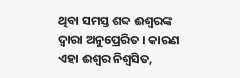ଥିବା ସମସ୍ତ ଶବ୍ଦ ଈଶ୍ଵରଙ୍କ ଦ୍ଵାରା ଅନୁପ୍ରେରିତ । କାରଣ ଏହା ଈଶ୍ଵର ନିଶ୍ଵସିତ,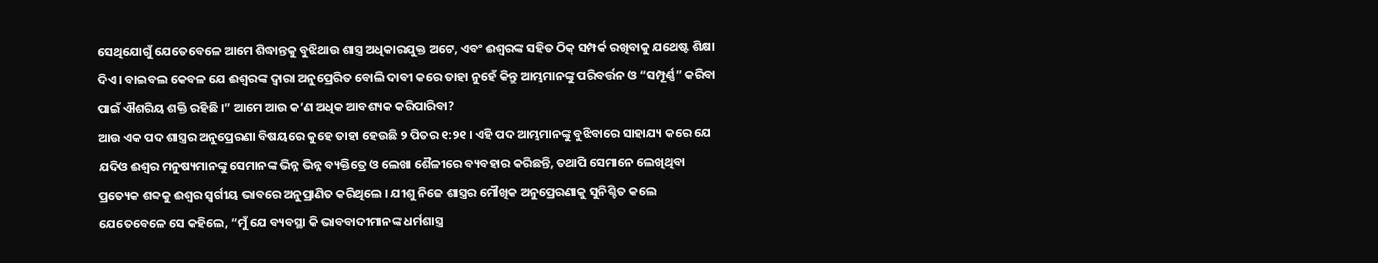ସେଥିଯୋଗୁଁ ଯେତେବେଳେ ଆମେ ଶିଦ୍ଧାନ୍ତକୁ ବୁଝିଥାଉ ଶାସ୍ତ୍ର ଅଧିକାରଯୁକ୍ତ ଅଟେ, ଏବଂ ଈଶ୍ଵରଙ୍କ ସହିତ ଠିକ୍ ସମ୍ପର୍କ ରଖିବାକୁ ଯଥେଷ୍ଟ ଶିକ୍ଷା ଦିଏ । ବାଇବଲ କେବଳ ଯେ ଈଶ୍ଵରଙ୍କ ଦ୍ଵାରା ଅନୁପ୍ରେରିତ ବୋଲି ଦାବୀ କରେ ତାହା ନୁହେଁ କିନ୍ତୁ ଆମ୍ଭମାନଙ୍କୁ ପରିବର୍ତ୍ତନ ଓ “ସମ୍ପୂର୍ଣ୍ଣ” କରିବା ପାଇଁ ଐଶରିୟ ଶକ୍ତି ରହିଛି ।” ଆମେ ଆଉ କ’ଣ ଅଧିକ ଆବଶ୍ୟକ କରିପାରିବା?
ଆଉ ଏକ ପଦ ଶାସ୍ତ୍ରର ଅନୁପ୍ରେରଣା ବିଷୟରେ କୁହେ ତାହା ହେଉଛି ୨ ପିତର ୧:୨୧ । ଏହି ପଦ ଆମ୍ଭମାନଙ୍କୁ ବୁଝିବାରେ ସାହାଯ୍ୟ କରେ ଯେ ଯଦିଓ ଈଶ୍ଵର ମନୁଷ୍ୟମାନଙ୍କୁ ସେମାନଙ୍କ ଭିନ୍ନ ଭିନ୍ନ ବ୍ୟକ୍ତିତ୍ରେ ଓ ଲେଖା ଶୈଳୀରେ ବ୍ୟବହାର କରିଛନ୍ତି, ତଥାପି ସେମାନେ ଲେଖିଥିବା ପ୍ରତ୍ୟେକ ଶବ୍ଦକୁ ଈଶ୍ଵର ସ୍ଵର୍ଗୀୟ ଭାବରେ ଅନୁପ୍ରାଣିତ କରିଥିଲେ । ଯୀଶୁ ନିଜେ ଶାସ୍ତ୍ରର ମୌଖିକ ଅନୁପ୍ରେରଣାକୁ ସୁନିଶ୍ଚିତ କଲେ ଯେତେବେଳେ ସେ କହିଲେ, “ମୁଁ ଯେ ବ୍ୟବସ୍ଥା କି ଭାବବାଦୀମାନଙ୍କ ଧର୍ମଶାସ୍ତ୍ର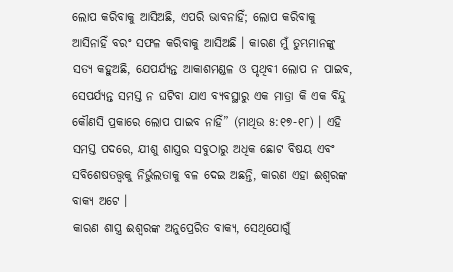ଲୋପ କରିବାକୁ ଆସିଅଛି, ଏପରି ଭାବନାହିଁ; ଲୋପ କରିବାକୁ ଆସିନାହିଁ ବରଂ ସଫଳ କରିବାକୁ ଆସିଅଛି । କାରଣ ମୁଁ ତୁମ୍ଭମାନଙ୍କୁ ସତ୍ୟ କହୁଅଛି, ଯେପର୍ଯ୍ୟନ୍ତ ଆକାଶମଣ୍ଡଳ ଓ ପୃଥିବୀ ଲୋପ ନ ପାଇବ, ସେପର୍ଯ୍ୟନ୍ତ ସମସ୍ତ ନ ଘଟିବା ଯାଏ ବ୍ୟବସ୍ଥାରୁ ଏକ ମାତ୍ରା କି ଏକ ବିନ୍ଦୁ କୌଣସି ପ୍ରକାରେ ଲୋପ ପାଇବ ନାହିଁ” (ମାଥିଉ ୫:୧୭-୧୮) । ଏହି ସମସ୍ତ ପଦରେ, ଯୀଶୁ ଶାସ୍ତ୍ରର ସବୁଠାରୁ ଅଧିକ ଛୋଟ ବିଷୟ ଏବଂ ସବିଶେଷତତ୍ତ୍ଵକୁ ନିର୍ଭୁଲତାକୁ ବଳ ଦେଇ ଅଛନ୍ତି, କାରଣ ଏହା ଈଶ୍ଵରଙ୍କ ବାକ୍ୟ ଅଟେ ।
କାରଣ ଶାସ୍ତ୍ର ଈଶ୍ଵରଙ୍କ ଅନୁପ୍ରେରିତ ବାକ୍ୟ, ସେଥିଯୋଗୁଁ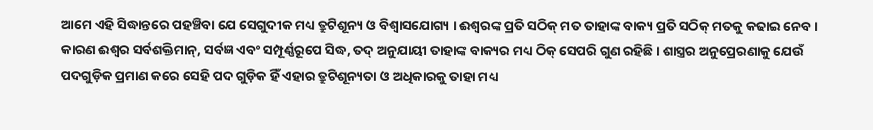ଆମେ ଏହି ସିଦ୍ଧାନ୍ତରେ ପହଞ୍ଚିବା ଯେ ସେଗୁଦୀକ ମଧ୍ୟ ତ୍ରୁଟିଶୂନ୍ୟ ଓ ବିଶ୍ଵାସଯୋଗ୍ୟ । ଈଶ୍ଵରଙ୍କ ପ୍ରତି ସଠିକ୍ ମତ ତାହାଙ୍କ ବାକ୍ୟ ପ୍ରତି ସଠିକ୍ ମତକୁ କଢାଇ ନେବ । କାରଣ ଈଶ୍ଵର ସର୍ବଶକ୍ତିମାନ୍, ସର୍ବଜ୍ଞ ଏବଂ ସମ୍ପୂର୍ଣ୍ଣରୂପେ ସିଦ୍ଧ, ତଦ୍ ଅନୁଯାୟୀ ତାହାଙ୍କ ବାକ୍ୟର ମଧ୍ୟ ଠିକ୍ ସେପରି ଗୁଣ ରହିଛି । ଶାସ୍ତ୍ରର ଅନୁପ୍ରେରଣାକୁ ଯେଉଁ ପଦଗୁଡ଼ିକ ପ୍ରମାଣ କରେ ସେହି ପଦ ଗୁଡ଼ିକ ହିଁ ଏହାର ତ୍ରୁଟିଶୂନ୍ୟତା ଓ ଅଧିକାରକୁ ତାହା ମଧ୍ୟ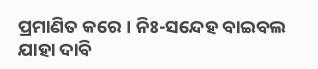ପ୍ରମାଣିତ କରେ । ନିଃ-ସନ୍ଦେହ ବାଇବଲ ଯାହା ଦାବି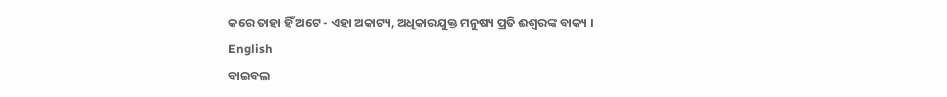କରେ ତାହା ହିଁ ଅଟେ - ଏହା ଅକାଟ୍ୟ, ଅଧିକାରଯୁକ୍ତ ମନୁଷ୍ୟ ପ୍ରତି ଈଶ୍ଵରଙ୍କ ବାକ୍ୟ ।
English
ବାଇବଲ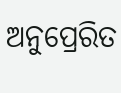ଅନୁପ୍ରେରିତ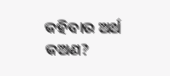କହିବାର ଅର୍ଥ କଅଣ?